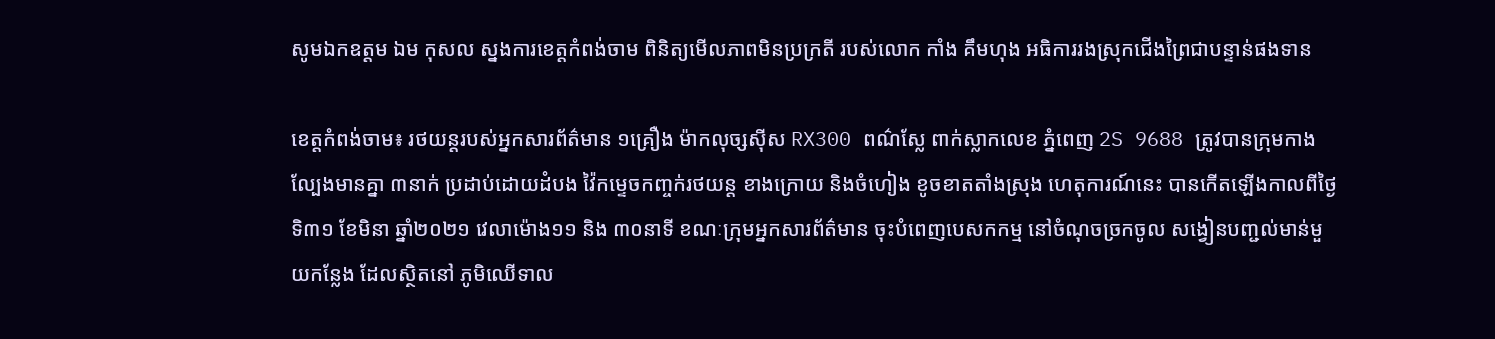សូមឯកឧត្តម ឯម កុសល ស្នងការខេត្តកំពង់ចាម ពិនិត្យមើលភាពមិនប្រក្រតី របស់លោក កាំង គឹមហុង អធិការរងស្រុកជើងព្រៃជាបន្ទាន់ផងទាន

ខេត្តកំពង់ចាម៖ រថយន្តរបស់អ្នកសារព័ត៌មាន ១គ្រឿង ម៉ាកលុច្សស៊ីស RX300 ពណ៌ស្លែ ពាក់ស្លាកលេខ ភ្នំពេញ 2S 9688 ត្រូវបានក្រុមកាងល្បែងមានគ្នា ៣នាក់ ប្រដាប់ដោយដំបង វ៉ៃកម្ទេចកញ្ចក់រថយន្ត ខាងក្រោយ និងចំហៀង ខូចខាតតាំងស្រុង ហេតុការណ៍នេះ បានកើតឡើងកាលពីថ្ងៃទិ៣១ ខែមិនា ឆ្នាំ២០២១ វេលាម៉ោង១១ និង ៣០នាទី ខណៈក្រុមអ្នកសារព័ត៌មាន ចុះបំពេញបេសកកម្ម នៅចំណុចច្រកចូល សង្វៀនបញ្ជល់មាន់មួយកន្លែង ដែលស្ថិតនៅ ភូមិឈើទាល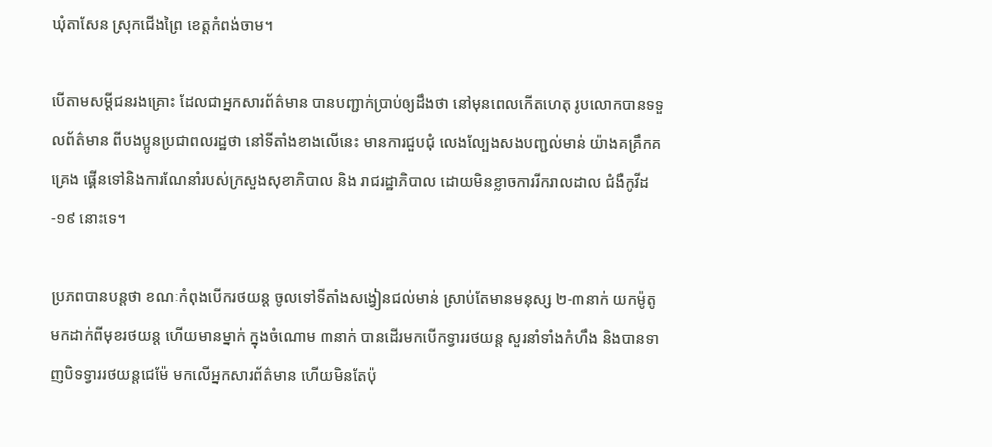ឃុំតាសែន ស្រុកជើងព្រៃ ខេត្តកំពង់ចាម។

បើតាមសម្ដីជនរងគ្រោះ ដែលជាអ្នកសារព័ត៌មាន បានបញ្ជាក់ប្រាប់ឲ្យដឹងថា នៅមុនពេលកើតហេតុ រូបលោកបានទទួលព័ត៌មាន ពីបងប្អូនប្រជាពលរដ្ឋថា នៅទីតាំងខាងលើនេះ មានការជួបជុំ លេងល្បែងសងបញ្ជល់មាន់ យ៉ាងគគ្រឹកគគ្រេង ផ្គើនទៅនិងការណែនាំរបស់ក្រសួងសុខាភិបាល និង រាជរដ្ឋាភិបាល ដោយមិនខ្លាចការរីករាលដាល ជំងឺកូវីដ-១៩ នោះទេ។

ប្រភពបានបន្តថា ខណៈកំពុងបើករថយន្ត ចូលទៅទីតាំងសង្វៀនជល់មាន់ ស្រាប់តែមានមនុស្ស ២-៣នាក់ យកម៉ូតូមកដាក់ពីមុខរថយន្ត ហើយមានម្នាក់ ក្នុងចំណោម ៣នាក់ បានដើរមកបើកទ្វាររថយន្ត សួរនាំទាំងកំហឹង និងបានទាញបិទទ្វាររថយន្តជេម៉ែ មកលើអ្នកសារព័ត៌មាន ហើយមិនតែប៉ុ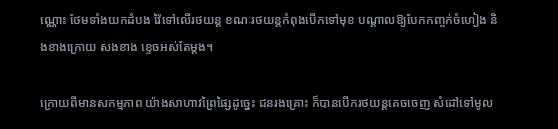ណ្ណោះ ថែមទាំងយកដំបង វ៉ៃទៅលើរថយន្ត ខណៈរថយន្តកំពុងបើកទៅមុខ បណ្ដាលឱ្យបែកកញ្ចក់ចំហៀង និងខាងក្រោយ សងខាង ខ្ទេចអស់តែម្ដង។

ក្រោយពីមានសកម្មភាព យ៉ាងសាហាវព្រៃផ្សៃដូច្នេះ ជនរងគ្រោះ ក៏បានបេីករថយន្តគេចចេញ សំដៅទៅមូល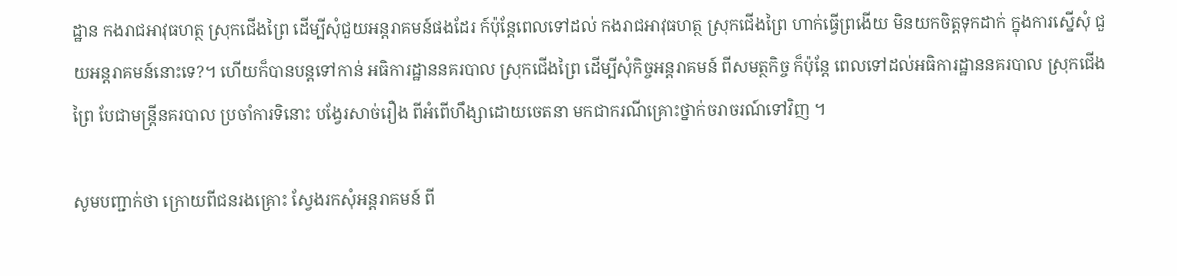ដ្ឋាន កងរាជអាវុធហត្ថ ស្រុកជើងព្រៃ ដើម្បីសុំជួយអន្តរាគមន៍ផងដែរ ក៍ប៉ុន្តែពេលទៅដល់ កងរាជអាវុធហត្ថ ស្រុកជើងព្រៃ ហាក់ធ្វើព្រងើយ មិនយកចិត្តទុកដាក់ ក្នុងការស្នើសុំ ជួយអន្តរាគមន៍នោះទេ?។ ហើយក៏បានបន្តទៅកាន់ អធិការដ្ឋាននគរបាល ស្រុកជើងព្រៃ ដើម្បីសុំកិច្ចអន្តរាគមន៍ ពីសមត្ថកិច្ច ក៏ប៉ុន្តែ ពេលទៅដល់អធិការដ្ឋាននគរបាល ស្រុកជើងព្រៃ បែជាមន្ត្រីនគរបាល ប្រចាំការទិនោះ បង្វែរសាច់រឿង ពីអំពើហឹង្សាដោយចេតនា មកជាករណីគ្រោះថ្នាក់ចរាចរណ៍ទៅវិញ ។

សូមបញ្ជាក់ថា ក្រោយពីជនរងគ្រោះ ស្វែងរកសុំអន្តរាគមន៍ ពី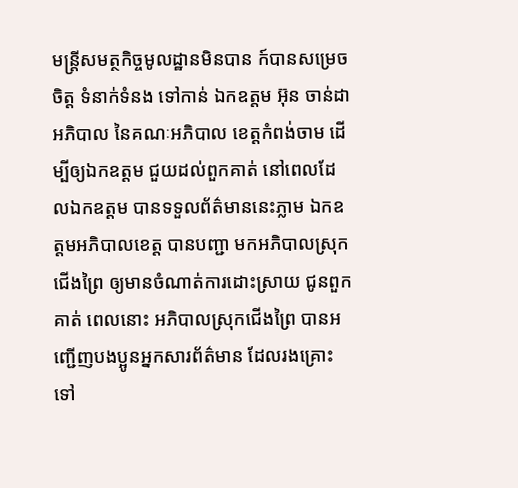មន្ត្រីសមត្ថកិច្ចមូលដ្ឋានមិនបាន ក៍បានសម្រេចចិត្ត ទំនាក់ទំនង ទៅកាន់ ឯកឧត្តម អ៊ុន ចាន់ដា អភិបាល នៃគណៈអភិបាល ខេត្តកំពង់ចាម ដើម្បីឲ្យឯកឧត្តម ជួយដល់ពួកគាត់ នៅពេលដែលឯកឧត្តម បានទទួលព័ត៌មាននេះភ្លាម ឯកឧត្តមអភិបាលខេត្ត បានបញ្ជា មកអភិបាលស្រុកជើងព្រៃ ឲ្យមានចំណាត់ការដោះស្រាយ ជូនពួកគាត់ ពេលនោះ អភិបាលស្រុកជើងព្រៃ បានអញ្ជើញបងប្អូនអ្នកសារព័ត៌មាន ដែលរងគ្រោះ ទៅ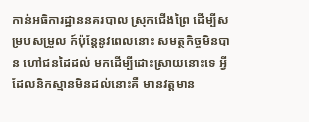កាន់អធិការដ្ឋាននគរបាល ស្រុកជើងព្រៃ ដើម្បីសម្របសម្រួល ក៍ប៉ុន្ដែនូវពេលនោះ សមត្ថកិច្ចមិនបាន ហៅជនដៃដល់ មកដើម្បីដោះស្រាយនោះទេ អ្វីដែលនិកស្មានមិនដល់នោះគឺ មានវត្តមាន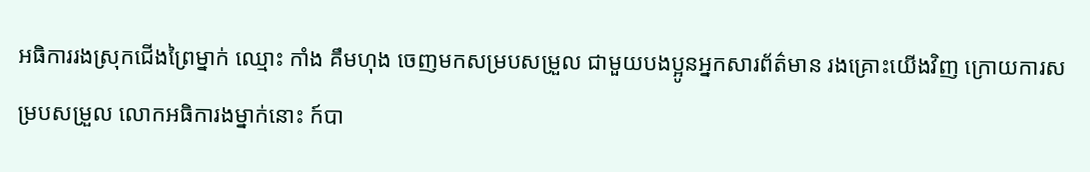អធិការរងស្រុកជើងព្រៃម្នាក់ ឈ្មោះ កាំង គឹមហុង ចេញមកសម្របសម្រួល ជាមួយបងប្អូនអ្នកសារព័ត៌មាន រងគ្រោះយើងវិញ ក្រោយការសម្របសម្រួល លោកអធិការងម្នាក់នោះ ក៍បា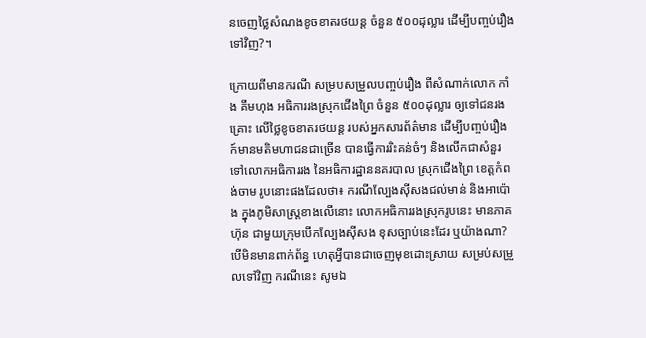នចេញថ្លៃសំណងខូចខាតរថយន្ត ចំនួន ៥០០ដុល្លារ ដើម្បីបញ្ចប់រឿងទៅវិញ?។

ក្រោយពីមានករណី សម្របសម្រួលបញ្ចប់រឿង ពីសំណាក់លោក កាំង គឹមហុង អធិការរងស្រុកជើងព្រៃ ចំនួន ៥០០ដុល្លារ ឲ្យទៅជនរងគ្រោះ លើថ្លៃខូចខាតរថយន្ត របស់អ្នកសារព័ត៌មាន ដើម្បីបញ្ចប់រឿង ក៍មានមតិមហាជនជាច្រើន បានធ្វើការរិះគន់ចំៗ និងលើកជាសំនួរ ទៅលោកអធិការរង នៃអធិការដ្ឋាននគរបាល ស្រុកជើងព្រៃ ខេត្តកំពង់ចាម រូបនោះផងដែលថា៖ ករណីល្បែងស៊ីសងជល់មាន់ និងអាប៉ោង ក្នុងភូមិសាស្ត្រខាងលើនោះ លោកអធិការរងស្រុករូបនេះ មានភាគហ៊ុន ជាមួយក្រុមបើកល្បែងស៊ីសង ខុសច្បាប់នេះដែរ ឬយ៉ាងណា? បើមិនមានពាក់ព័ន្ធ ហេតុអ្វីបានជាចេញមុខដោះស្រាយ សម្រប់សម្រួលទៅវិញ ករណីនេះ សូមឯ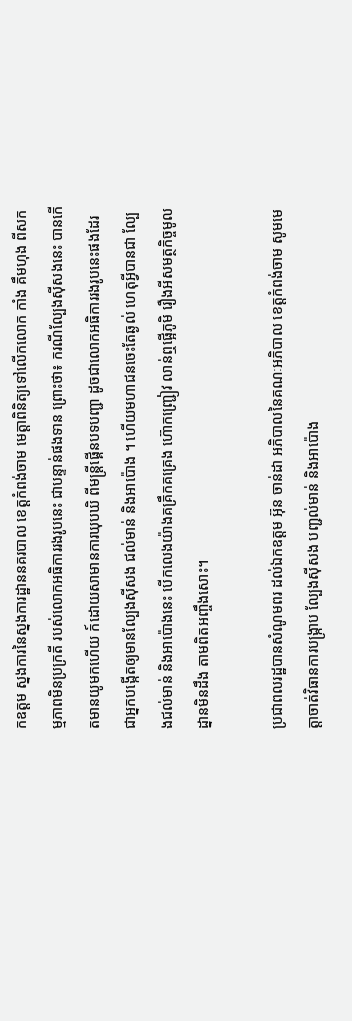កឧត្ដម ស្នងការនៃស្នងការដ្ឋាននគរបាល ខេត្តកំពង់ចាម មេត្តាពិនិត្យទៅលើកលោក កាំង គឹមហុង ពីសកម្មភាពមិនប្រក្រតី របស់លោកអធិការរងរូបនេះ ជាបន្ទាន់ផងទាន ព្រោះថា៖ ករណីល្បែងស៊ីសងនេះ បានកើតមានយូមកហើយ ក៍ដោយសាមានការឃុបឃិ ពីមន្ត្រីផ្គើនបទបញ្ជា ដូចជាលោកអធិការរងរូបនេះផងដែរ ជាអ្នកបង្កើតឲ្យមានល្បែងស៊ីសង ជល់មាន់ និងអាប៉ោង ។ ហើយមហាជនចេះតែឆ្ងល់ ហេតុអ្វីបានជា ល្បែងជល់មាន់ និងអាប៉ោងនេះ បើកលេងយ៉ាងគគ្រឹកគគ្រេង ហ៊ោកញ្ជ្រៀវ លាន់ឮផ្អើភូមិ រឿងអីសមត្ថកិច្ចមូលដ្នានមិនដឹង តាមពិតអញ្ចឹងសោះ។

ប្រជាពលរដ្ឋបានសំណូមពរ ដល់ឯកឧត្តម អ៊ុន ចាន់ដា អភិបាលនៃគណៈអភិបាល ខេត្តកំពង់ចាម សូមមេត្តាចាត់វិធានការបង្ក្រាប ល្បែងស៊ីសង បញ្ជល់មាន់ និងអាប៉ោង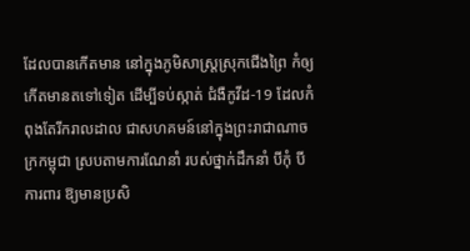ដែលបានកើតមាន នៅក្នុងភូមិសាស្ត្រស្រុកជើងព្រៃ កំឲ្យកើតមានតទៅទៀត ដើម្បីទប់ស្កាត់ ជំងឺកូវីដ-19 ដែលកំពុងតែរីករាលដាល ជាសហគមន៍នៅក្នុងព្រះរាជាណាចក្រកម្ពុជា ស្របតាមការណែនាំ របស់ថ្នាក់ដឹកនាំ បីកុំ បីការពារ ឱ្យមានប្រសិ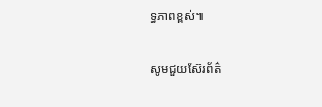ទ្ធភាពខ្ពស់៕

សូមជួយស៊ែរព័ត៌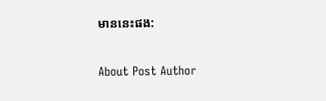មាននេះផង:

About Post Author